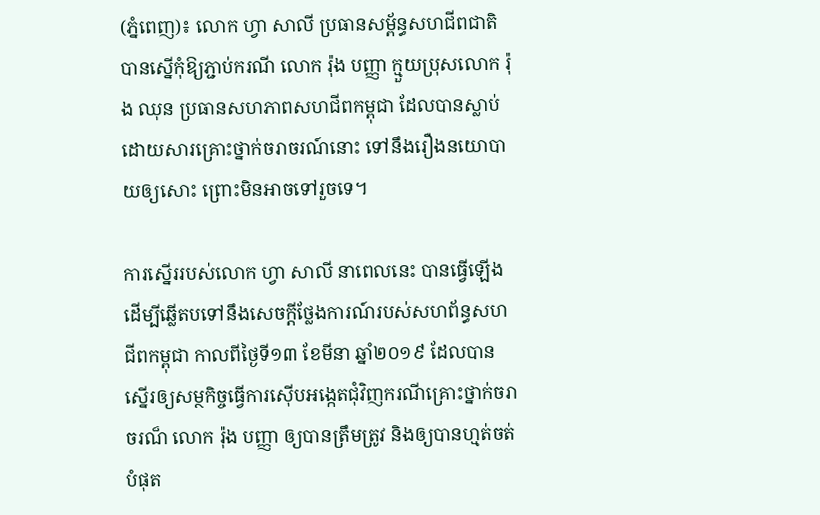(ភ្នំពេញ)៖ លោក ហ្វា សាលី ប្រធានសម្ព័ន្ធសហជីពជាតិ បានស្នើកុំឱ្យភ្ជាប់ករណី លោក រ៉ុង បញ្ញា ក្មួយប្រុសលោក រ៉ុង ឈុន ប្រធានសហភាពសហជីពកម្ពុជា ដែលបានស្លាប់ដោយសារគ្រោះថ្នាក់ចរាចរណ៍នោះ ទៅនឹងរឿងនយោបាយឲ្យសោះ ព្រោះមិនអាចទៅរួចទេ។

ការស្នើររបស់លោក ហ្វា សាលី នាពេលនេះ បានធ្វើឡើងដើម្បីឆ្លើតបទៅនឹងសេចក្តីថ្លែងការណ៍របស់សហព័ន្ធសហជីពកម្ពុជា កាលពីថ្ងៃទី១៣ ខែមីនា ឆ្នាំ២០១៩ ដែលបានស្នើរឲ្យសម្ថកិច្ចធ្វើការស៊ើបអង្កេតជុំវិញករណីគ្រោះថ្នាក់ចរាចរណ៏ លោក រ៉ុង បញ្ញា ឲ្យបានត្រឹមត្រូវ និងឲ្យបានហ្មត់ចត់បំផុត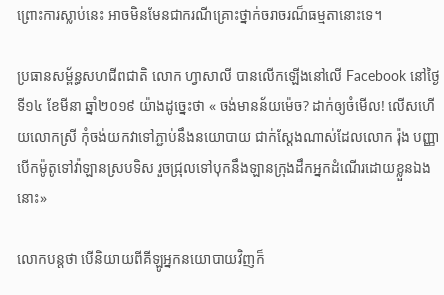ព្រោះការស្លាប់នេះ អាចមិនមែនជាករណីគ្រោះថ្នាក់ចរាចរណ៏ធម្មតានោះទេ។

ប្រធានសម្ព័ន្ធសហជីពជាតិ លោក ហ្វាសាលី បានលើកឡើងនៅលើ Facebook នៅថ្ងៃទី១៤ ខែមីនា ឆ្នាំ២០១៩ យ៉ាងដូច្នេះថា « ចង់មានន័យម៉េច? ដាក់ឲ្យចំមើល! លើសហើយលោកស្រី កុំចង់យកវាទៅភ្ជាប់នឹងនយោបាយ ជាក់ស្តែងណាស់ដែលលោក រ៉ុង បញ្ញា បើកម៉ូតូទៅវ៉ាឡានស្របទិស រួចជ្រុលទៅបុកនឹងឡានក្រុងដឹកអ្នកដំណើរដោយខ្លួនឯងនោះ»

លោកបន្តថា បើនិយាយពីគីឡូអ្នកនយោបាយវិញក៏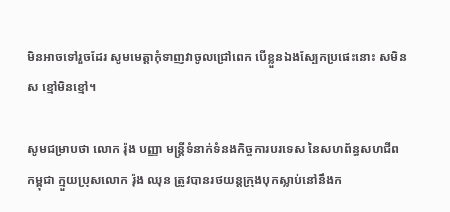មិនអាចទៅរួចដែរ សូមមេត្តាកុំទាញវាចូលជ្រៅពេក បើខ្លួនឯងស្បែកប្រផេះនោះ សមិនស ខ្មៅមិនខ្មៅ។

សូមជម្រាបថា លោក រ៉ុង បញ្ញា មន្ត្រីទំនាក់ទំនងកិច្ចការបរទេស នៃសហព័ន្ធសហជីពកម្ពុជា ក្មួយប្រុសលោក រ៉ុង ឈុន ត្រូវបានរថយន្តក្រុងបុកស្លាប់នៅនឹងក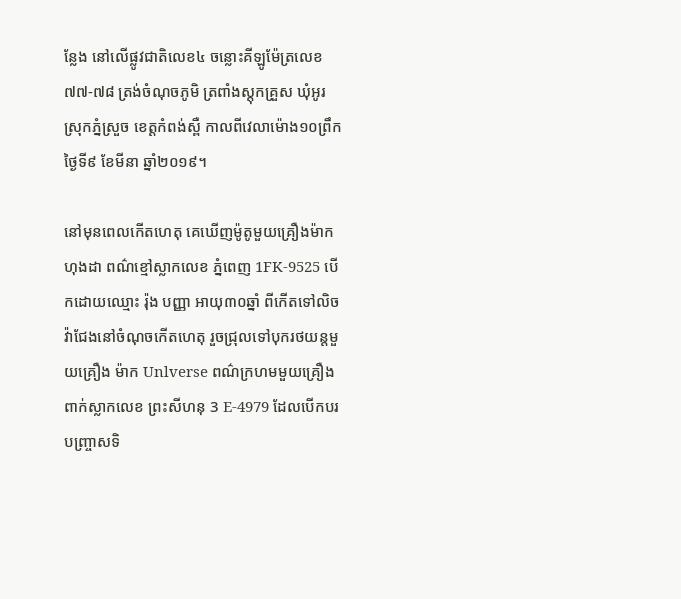ន្លែង នៅលើផ្លូវជាតិលេខ៤ ចន្លោះគីឡូម៉ែត្រលេខ៧៧-៧៨ ត្រង់ចំណុចភូមិ ត្រពាំងស្តុកគ្រួស ឃុំអូរ ស្រុកភ្នំស្រួច ខេត្តកំពង់ស្ពឺ កាលពីវេលាម៉ោង១០ព្រឹក ថ្ងៃទី៩ ខែមីនា ឆ្នាំ២០១៩។

នៅមុនពេលកើតហេតុ គេឃើញម៉ូតូមួយគ្រឿងម៉ាកហុងដា ពណ៌ខ្មៅស្លាកលេខ ភ្នំពេញ 1FK-9525 បើកដោយឈ្មោះ រ៉ុង បញ្ញា អាយុ៣០ឆ្នាំ ពីកើតទៅលិច វ៉ាជែងនៅចំណុចកើតហេតុ រួចជ្រុលទៅបុករថយន្តមួយគ្រឿង ម៉ាក Unlverse ពណ៌ក្រហមមួយគ្រឿង ពាក់ស្លាកលេខ ព្រះសីហនុ 3 E-4979 ដែលបើកបរបញ្រ្ចាសទិ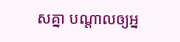សគ្នា បណ្តាលឲ្យអ្ន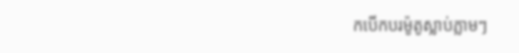កបើកបរម៉ូតូស្លាប់ភ្លាមៗ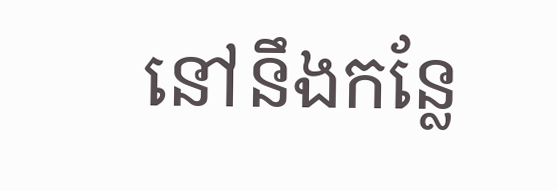នៅនឹងកន្លែ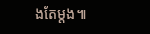ងតែម្តង៕